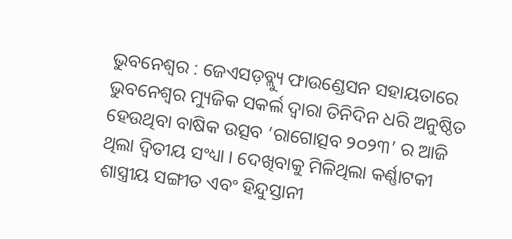ଭୁବନେଶ୍ୱର : ଜେଏସଡ଼ବ୍ଲ୍ୟୁ ଫାଉଣ୍ଡେସନ ସହାୟତାରେ ଭୁବନେଶ୍ୱର ମ୍ୟୁଜିକ ସକର୍ଲ ଦ୍ୱାରା ତିନିଦିନ ଧରି ଅନୁଷ୍ଠିତ ହେଉଥିବା ବାଷିକ ଉତ୍ସବ ‘ରାଗୋତ୍ସବ ୨୦୨୩’ ର ଆଜି ଥିଲା ଦ୍ୱିତୀୟ ସଂଧ୍ୟା । ଦେଖିବାକୁ ମିଳିଥିଲା କର୍ଣ୍ଣାଟକୀ ଶାସ୍ତ୍ରୀୟ ସଙ୍ଗୀତ ଏବଂ ହିନ୍ଦୁସ୍ତାନୀ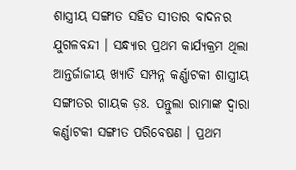ଶାସ୍ତ୍ରୀୟ ସଙ୍ଗୀତ ସହିତ ସୀତାର ବାଦନର ଯୁଗଳବନ୍ଦୀ । ସନ୍ଧ୍ୟାର ପ୍ରଥମ କାର୍ଯ୍ୟକ୍ରମ ଥିଲା ଆନ୍ତର୍ଜାଜୀୟ ଖ୍ୟାତି ସମ୍ପନ୍ନ କର୍ଣ୍ଣାଟକୀ ଶାସ୍ତ୍ରୀୟ ସଙ୍ଗୀତର ଗାୟକ ଡ଼ଃ. ପନ୍ତୁଲା ରାମାଙ୍କ ଦ୍ୱାରା କର୍ଣ୍ଣାଟକୀ ସଙ୍ଗୀତ ପରିବେଷଣ । ପ୍ରଥମ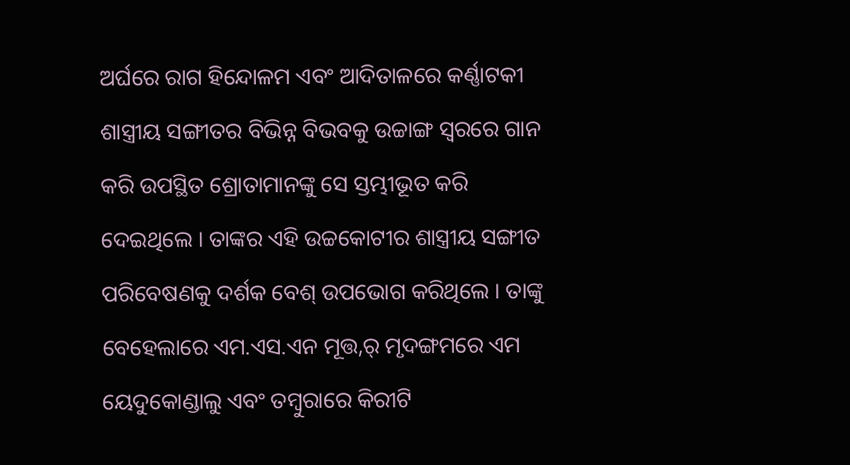ଅର୍ଘରେ ରାଗ ହିନ୍ଦୋଳମ ଏବଂ ଆଦିତାଳରେ କର୍ଣ୍ଣାଟକୀ ଶାସ୍ତ୍ରୀୟ ସଙ୍ଗୀତର ବିଭିନ୍ନ ବିଭବକୁ ଉଚ୍ଚାଙ୍ଗ ସ୍ୱରରେ ଗାନ କରି ଉପସ୍ଥିତ ଶ୍ରୋତାମାନଙ୍କୁ ସେ ସ୍ତମ୍ଭୀଭୂତ କରି ଦେଇଥିଲେ । ତାଙ୍କର ଏହି ଉଚ୍ଚକୋଟୀର ଶାସ୍ତ୍ରୀୟ ସଙ୍ଗୀତ ପରିବେଷଣକୁ ଦର୍ଶକ ବେଶ୍ ଉପଭୋଗ କରିଥିଲେ । ତାଙ୍କୁ ବେହେଲାରେ ଏମ.ଏସ.ଏନ ମୂତ୍ତ,ର୍ ମୃଦଙ୍ଗମରେ ଏମ ୟେଦୁକୋଣ୍ଡାଲୁ ଏବଂ ତମ୍ବୁରାରେ କିରୀଟି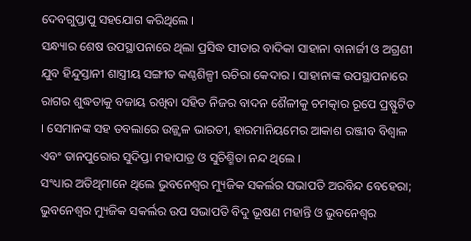ଦେବଗୁପ୍ତାପୁ ସହଯୋଗ କରିଥିଲେ ।
ସନ୍ଧ୍ୟାର ଶେଷ ଉପସ୍ଥାପନାରେ ଥିଲା ପ୍ରସିଦ୍ଧ ସୀତାର ବାଦିକା ସାହାନା ବାନାର୍ଜୀ ଓ ଅଗ୍ରଣୀ ଯୁବ ହିନ୍ଦୁସ୍ତାନୀ ଶାସ୍ତ୍ରୀୟ ସଙ୍ଗୀତ କଣ୍ଠଶିଳ୍ପୀ ଋଚିରା କେଦାର । ସାହାନାଙ୍କ ଉପସ୍ଥାପନାରେ ରାଗର ଶୁଦ୍ଧତାକୁ ବଜାୟ ରଖିବା ସହିତ ନିଜର ବାଦନ ଶୈଳୀକୁ ଚମତ୍କାର ରୂପେ ପ୍ରଷ୍ଫୁଟିତ । ସେମାନଙ୍କ ସହ ତବଲାରେ ଉଜ୍ଜ୍ୱଳ ଭାରତୀ, ହାରମାନିୟମେର ଆକାଶ ରଞ୍ଜୀବ ବିଶ୍ୱାଳ ଏବଂ ତାନପୁରୋର ସୁଦିପ୍ତା ମହାପାତ୍ର ଓ ସୁଚିଶ୍ମିତା ନନ୍ଦ ଥିଲେ ।
ସଂଧ୍ୟାର ଅତିଥିମାନେ ଥିଲେ ଭୁବନେଶ୍ୱର ମ୍ୟୁଜିକ ସକର୍ଲର ସଭାପତି ଅରବିନ୍ଦ ବେହେରା; ଭୁବନେଶ୍ୱର ମ୍ୟୁଜିକ ସକର୍ଲର ଉପ ସଭାପତି ବିଦୁ ଭୂଷଣ ମହାନ୍ତି ଓ ଭୁବନେଶ୍ୱର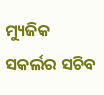ମ୍ୟୁଜିକ ସକର୍ଲର ସଚିବ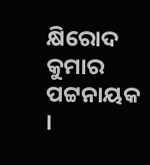କ୍ଷିରୋଦ କୁମାର ପଟ୍ଟନାୟକ ।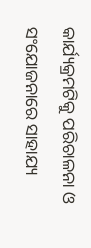କାର୍ଯ୍ୟକ୍ରମଟିକୁ ପରିଚାଳନା ଓ ସଂଯୋଜନାରେ ସାହାଯ୍ୟ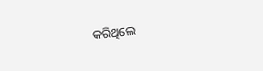କରିଥିଲେ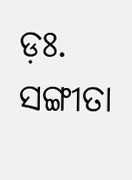ଡ଼ଃ. ସଙ୍ଗୀତା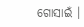ଗୋସାଇଁ ।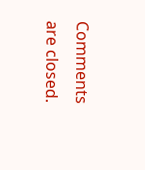Comments are closed.